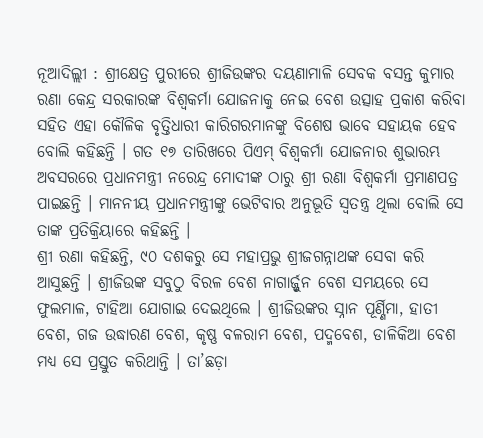ନୂଆଦିଲ୍ଲୀ : ଶ୍ରୀକ୍ଷେତ୍ର ପୁରୀରେ ଶ୍ରୀଜିଉଙ୍କର ଦୟଣାମାଳି ସେବକ ବସନ୍ତ କୁମାର ରଣା କେନ୍ଦ୍ର ସରକାରଙ୍କ ବିଶ୍ୱକର୍ମା ଯୋଜନାକୁ ନେଇ ବେଶ ଉତ୍ସାହ ପ୍ରକାଶ କରିବା ସହିତ ଏହା କୌଳିକ ବୃତ୍ତିଧାରୀ କାରିଗରମାନଙ୍କୁ ବିଶେଷ ଭାବେ ସହାୟକ ହେବ ବୋଲି କହିଛନ୍ତି । ଗତ ୧୭ ତାରିଖରେ ପିଏମ୍ ବିଶ୍ୱକର୍ମା ଯୋଜନାର ଶୁଭାରମ୍ଭ ଅବସରରେ ପ୍ରଧାନମନ୍ତ୍ରୀ ନରେନ୍ଦ୍ର ମୋଦୀଙ୍କ ଠାରୁ ଶ୍ରୀ ରଣା ବିଶ୍ୱକର୍ମା ପ୍ରମାଣପତ୍ର ପାଇଛନ୍ତି । ମାନନୀୟ ପ୍ରଧାନମନ୍ତ୍ରୀଙ୍କୁ ଭେଟିବାର ଅନୁଭୂତି ସ୍ୱତନ୍ତ୍ର ଥିଲା ବୋଲି ସେ ତାଙ୍କ ପ୍ରତିକ୍ରିୟାରେ କହିଛନ୍ତି ।
ଶ୍ରୀ ରଣା କହିଛନ୍ତି, ୯୦ ଦଶକରୁ ସେ ମହାପ୍ରଭୁ ଶ୍ରୀଜଗନ୍ନାଥଙ୍କ ସେବା କରି ଆସୁଛନ୍ତି । ଶ୍ରୀଜିଉଙ୍କ ସବୁଠୁ ବିରଳ ବେଶ ନାଗାର୍ଜ୍ଜୁନ ବେଶ ସମୟରେ ସେ ଫୁଲମାଳ, ଟାହିଆ ଯୋଗାଇ ଦେଇଥିଲେ । ଶ୍ରୀଜିଉଙ୍କର ସ୍ନାନ ପୂର୍ଣ୍ଣିମା, ହାତୀ ବେଶ, ଗଜ ଉଦ୍ଧାରଣ ବେଶ, କୃଷ୍ଣ ବଳରାମ ବେଶ, ପଦ୍ମବେଶ, ଡାଳିକିଆ ବେଶ ମଧ୍ୟ ସେ ପ୍ରସ୍ତୁତ କରିଥାନ୍ତି । ତା’ଛଡ଼ା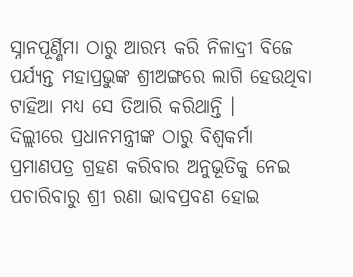ସ୍ନାନପୂର୍ଣ୍ଣିମା ଠାରୁ ଆରମ୍ଭ କରି ନିଳାଦ୍ରୀ ବିଜେ ପର୍ଯ୍ୟନ୍ତ ମହାପ୍ରଭୁଙ୍କ ଶ୍ରୀଅଙ୍ଗରେ ଲାଗି ହେଉଥିବା ଟାହିଆ ମଧ୍ୟ ସେ ତିଆରି କରିଥାନ୍ତି ।
ଦିଲ୍ଲୀରେ ପ୍ରଧାନମନ୍ତ୍ରୀଙ୍କ ଠାରୁ ବିଶ୍ୱକର୍ମା ପ୍ରମାଣପତ୍ର ଗ୍ରହଣ କରିବାର ଅନୁଭୂତିକୁ ନେଇ ପଚାରିବାରୁ ଶ୍ରୀ ରଣା ଭାବପ୍ରବଣ ହୋଇ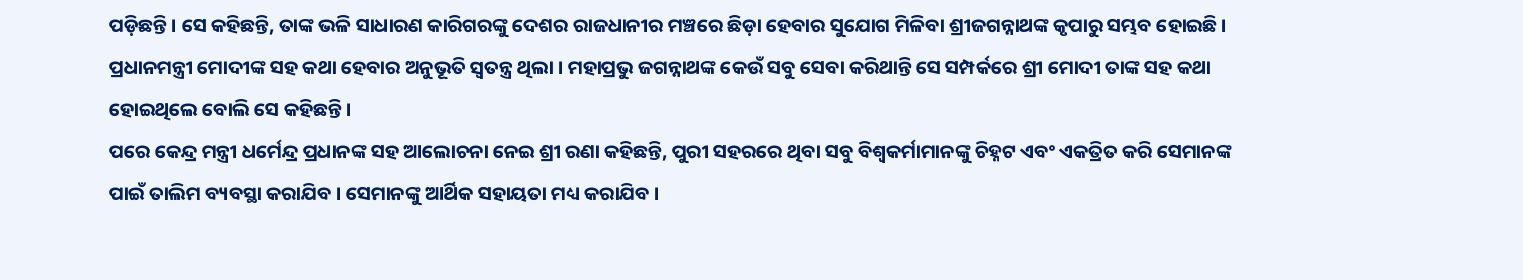ପଡ଼ିଛନ୍ତି । ସେ କହିଛନ୍ତି, ତାଙ୍କ ଭଳି ସାଧାରଣ କାରିଗରଙ୍କୁ ଦେଶର ରାଜଧାନୀର ମଞ୍ଚରେ ଛିଡ଼ା ହେବାର ସୁଯୋଗ ମିଳିବା ଶ୍ରୀଜଗନ୍ନାଥଙ୍କ କୃପାରୁ ସମ୍ଭବ ହୋଇଛି । ପ୍ରଧାନମନ୍ତ୍ରୀ ମୋଦୀଙ୍କ ସହ କଥା ହେବାର ଅନୁଭୂତି ସ୍ୱତନ୍ତ୍ର ଥିଲା । ମହାପ୍ରଭୁ ଜଗନ୍ନାଥଙ୍କ କେଉଁ ସବୁ ସେବା କରିଥାନ୍ତି ସେ ସମ୍ପର୍କରେ ଶ୍ରୀ ମୋଦୀ ତାଙ୍କ ସହ କଥା ହୋଇଥିଲେ ବୋଲି ସେ କହିଛନ୍ତି ।
ପରେ କେନ୍ଦ୍ର ମନ୍ତ୍ରୀ ଧର୍ମେନ୍ଦ୍ର ପ୍ରଧାନଙ୍କ ସହ ଆଲୋଚନା ନେଇ ଶ୍ରୀ ରଣା କହିଛନ୍ତି, ପୁରୀ ସହରରେ ଥିବା ସବୁ ବିଶ୍ୱକର୍ମାମାନଙ୍କୁ ଚିହ୍ନଟ ଏବଂ ଏକତ୍ରିତ କରି ସେମାନଙ୍କ ପାଇଁ ତାଲିମ ବ୍ୟବସ୍ଥା କରାଯିବ । ସେମାନଙ୍କୁ ଆର୍ଥିକ ସହାୟତା ମଧ୍ୟ କରାଯିବ ।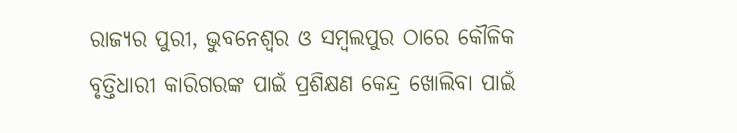ରାଜ୍ୟର ପୁରୀ, ଭୁବନେଶ୍ୱର ଓ ସମ୍ବଲପୁର ଠାରେ କୌଳିକ ବୃତ୍ତିଧାରୀ କାରିଗରଙ୍କ ପାଇଁ ପ୍ରଶିକ୍ଷଣ କେନ୍ଦ୍ର ଖୋଲିବା ପାଇଁ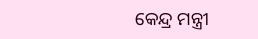କେନ୍ଦ୍ର ମନ୍ତ୍ରୀ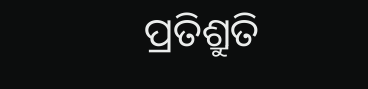ପ୍ରତିଶ୍ରୁତି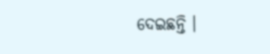ଦେଇଛନ୍ତି ।